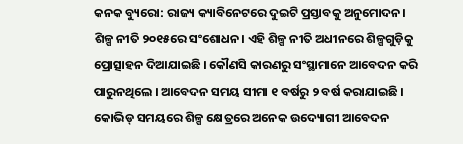କନକ ବ୍ୟୁରୋ: ରାଜ୍ୟ କ୍ୟାବିନେଟରେ ଦୁଇଟି ପ୍ରସ୍ତାବକୁ ଅନୁମୋଦନ। ଶିଳ୍ପ ନୀତି ୨୦୧୫ରେ ସଂଶୋଧନ। ଏହି ଶିଳ୍ପ ନୀତି ଅଧୀନରେ ଶିଳ୍ପଗୁଡ଼ିକୁ ପ୍ରୋତ୍ସାହନ ଦିଆଯାଇଛି । କୌଣସି କାରଣରୁ ସଂସ୍ଥାମାନେ ଆବେଦନ କରି ପାରୁନଥିଲେ । ଆବେଦନ ସମୟ ସୀମା ୧ ବର୍ଷରୁ ୨ ବର୍ଷ କରାଯାଇଛି । କୋଭିଡ୍ ସମୟରେ ଶିଳ୍ପ କ୍ଷେତ୍ରରେ ଅନେକ ଉଦ୍ୟୋଗୀ ଆବେଦନ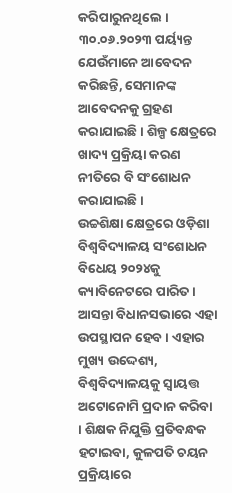କରିପାରୁନଥିଲେ । ୩୦.୦୬.୨୦୨୩ ପର୍ୟ୍ୟନ୍ତ ଯେଉଁମାନେ ଆବେଦନ କରିଛନ୍ତି, ସେମାନଙ୍କ ଆବେଦନକୁ ଗ୍ରହଣ କରାଯାଇଛି । ଶିଳ୍ପ କ୍ଷେତ୍ରରେ ଖାଦ୍ୟ ପ୍ରକ୍ରିୟା କରଣ ନୀତିରେ ବି ସଂଶୋଧନ କରାଯାଇଛି ।
ଉଚ୍ଚଶିକ୍ଷା କ୍ଷେତ୍ରରେ ଓଡ଼ିଶା ବିଶ୍ୱବିଦ୍ୟାଳୟ ସଂଶୋଧନ ବିଧେୟ ୨୦୨୪କୁ କ୍ୟାବିନେଟରେ ପାରିତ । ଆସନ୍ତା ବିଧାନସଭାରେ ଏହା ଉପସ୍ଥାପନ ହେବ । ଏହାର ମୁଖ୍ୟ ଉଦ୍ଦେଶ୍ୟ, ବିଶ୍ୱବିଦ୍ୟାଳୟକୁ ସ୍ୱାୟତ୍ତ ଅଟୋନୋମି ପ୍ରଦାନ କରିବା । ଶିକ୍ଷକ ନିଯୁକ୍ତି ପ୍ରତିବନ୍ଧକ ହଟାଇବା, କୁଳପତି ଚୟନ ପ୍ରକ୍ରିୟାରେ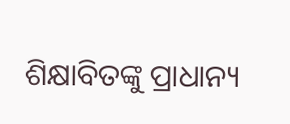ଶିକ୍ଷାବିତଙ୍କୁ ପ୍ରାଧାନ୍ୟ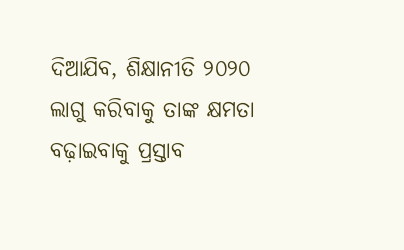ଦିଆଯିବ, ଶିକ୍ଷାନୀତି ୨୦୨୦ ଲାଗୁ କରିବାକୁ ତାଙ୍କ କ୍ଷମତା ବଢ଼ାଇବାକୁ ପ୍ରସ୍ତାବ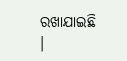ରଖାଯାଇଛି ।